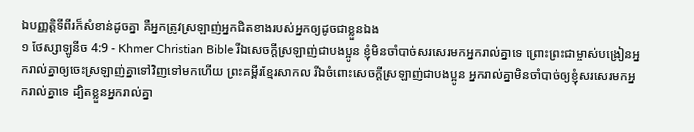ឯបញ្ញត្ដិទីពីរក៏សំខាន់ដូចគ្នា គឺអ្នកត្រូវស្រឡាញ់អ្នកជិតខាងរបស់អ្នកឲ្យដូចជាខ្លួនឯង
១ ថែស្សាឡូនីច 4:9 - Khmer Christian Bible រីឯសេចក្ដីស្រឡាញ់ជាបងប្អូន ខ្ញុំមិនចាំបាច់សរសេរមកអ្នករាល់គ្នាទេ ព្រោះព្រះជាម្ចាស់បង្រៀនអ្នករាល់គ្នាឲ្យចេះស្រឡាញ់គ្នាទៅវិញទៅមកហើយ ព្រះគម្ពីរខ្មែរសាកល រីឯចំពោះសេចក្ដីស្រឡាញ់ជាបងប្អូន អ្នករាល់គ្នាមិនចាំបាច់ឲ្យខ្ញុំសរសេរមកអ្នករាល់គ្នាទេ ដ្បិតខ្លួនអ្នករាល់គ្នា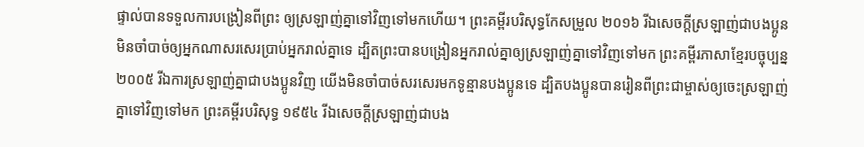ផ្ទាល់បានទទួលការបង្រៀនពីព្រះ ឲ្យស្រឡាញ់គ្នាទៅវិញទៅមកហើយ។ ព្រះគម្ពីរបរិសុទ្ធកែសម្រួល ២០១៦ រីឯសេចក្ដីស្រឡាញ់ជាបងប្អូន មិនចាំបាច់ឲ្យអ្នកណាសរសេរប្រាប់អ្នករាល់គ្នាទេ ដ្បិតព្រះបានបង្រៀនអ្នករាល់គ្នាឲ្យស្រឡាញ់គ្នាទៅវិញទៅមក ព្រះគម្ពីរភាសាខ្មែរបច្ចុប្បន្ន ២០០៥ រីឯការស្រឡាញ់គ្នាជាបងប្អូនវិញ យើងមិនចាំបាច់សរសេរមកទូន្មានបងប្អូនទេ ដ្បិតបងប្អូនបានរៀនពីព្រះជាម្ចាស់ឲ្យចេះស្រឡាញ់គ្នាទៅវិញទៅមក ព្រះគម្ពីរបរិសុទ្ធ ១៩៥៤ រីឯសេចក្ដីស្រឡាញ់ជាបង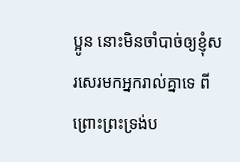ប្អូន នោះមិនចាំបាច់ឲ្យខ្ញុំសរសេរមកអ្នករាល់គ្នាទេ ពីព្រោះព្រះទ្រង់ប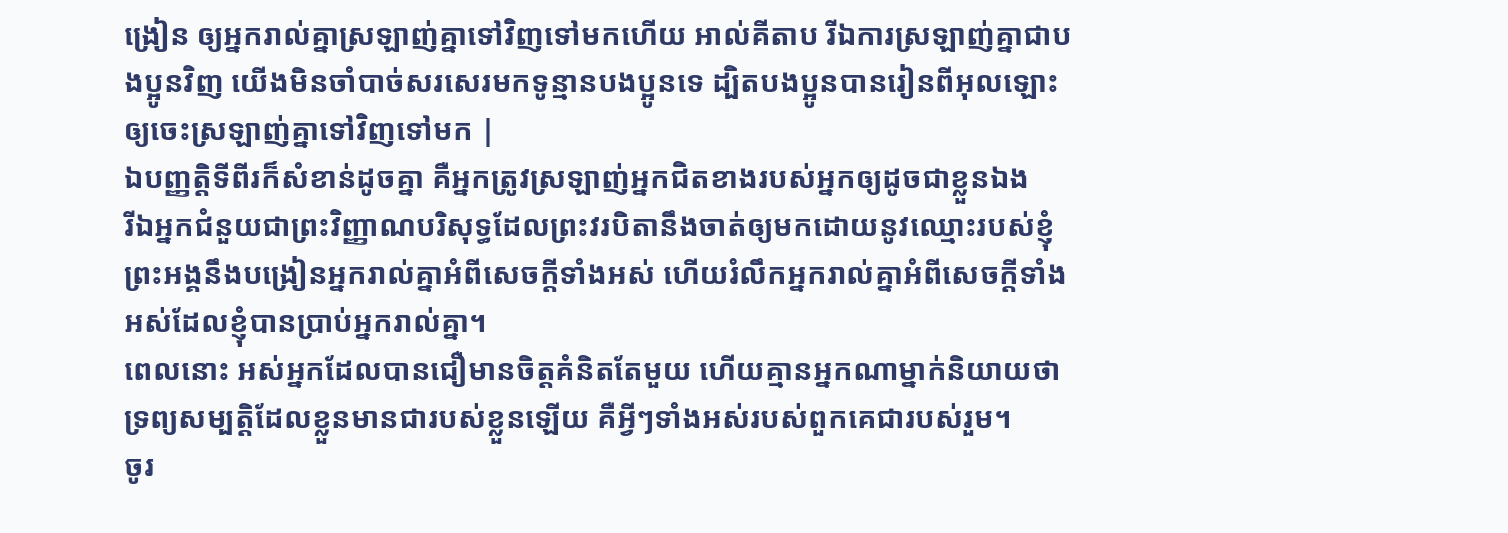ង្រៀន ឲ្យអ្នករាល់គ្នាស្រឡាញ់គ្នាទៅវិញទៅមកហើយ អាល់គីតាប រីឯការស្រឡាញ់គ្នាជាបងប្អូនវិញ យើងមិនចាំបាច់សរសេរមកទូន្មានបងប្អូនទេ ដ្បិតបងប្អូនបានរៀនពីអុលឡោះឲ្យចេះស្រឡាញ់គ្នាទៅវិញទៅមក |
ឯបញ្ញត្ដិទីពីរក៏សំខាន់ដូចគ្នា គឺអ្នកត្រូវស្រឡាញ់អ្នកជិតខាងរបស់អ្នកឲ្យដូចជាខ្លួនឯង
រីឯអ្នកជំនួយជាព្រះវិញ្ញាណបរិសុទ្ធដែលព្រះវរបិតានឹងចាត់ឲ្យមកដោយនូវឈ្មោះរបស់ខ្ញុំ ព្រះអង្គនឹងបង្រៀនអ្នករាល់គ្នាអំពីសេចក្ដីទាំងអស់ ហើយរំលឹកអ្នករាល់គ្នាអំពីសេចក្ដីទាំងអស់ដែលខ្ញុំបានប្រាប់អ្នករាល់គ្នា។
ពេលនោះ អស់អ្នកដែលបានជឿមានចិត្ដគំនិតតែមួយ ហើយគ្មានអ្នកណាម្នាក់និយាយថា ទ្រព្យសម្បត្ដិដែលខ្លួនមានជារបស់ខ្លួនឡើយ គឺអ្វីៗទាំងអស់របស់ពួកគេជារបស់រួម។
ចូរ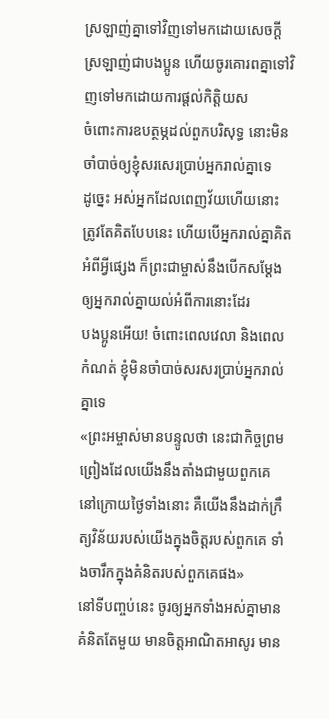ស្រឡាញ់គ្នាទៅវិញទៅមកដោយសេចក្ដីស្រឡាញ់ជាបងប្អូន ហើយចូរគោរពគ្នាទៅវិញទៅមកដោយការផ្ដល់កិត្ដិយស
ចំពោះការឧបត្ថម្ភដល់ពួកបរិសុទ្ធ នោះមិនចាំបាច់ឲ្យខ្ញុំសរសេរប្រាប់អ្នករាល់គ្នាទេ
ដូច្នេះ អស់អ្នកដែលពេញវ័យហើយនោះ ត្រូវតែគិតបែបនេះ ហើយបើអ្នករាល់គ្នាគិតអំពីអ្វីផ្សេង ក៏ព្រះជាម្ចាស់នឹងបើកសម្ដែងឲ្យអ្នករាល់គ្នាយល់អំពីការនោះដែរ
បងប្អូនអើយ! ចំពោះពេលវេលា និងពេលកំណត់ ខ្ញុំមិនចាំបាច់សរសរប្រាប់អ្នករាល់គ្នាទេ
«ព្រះអម្ចាស់មានបន្ទូលថា នេះជាកិច្ចព្រមព្រៀងដែលយើងនឹងតាំងជាមួយពួកគេ នៅក្រោយថ្ងៃទាំងនោះ គឺយើងនឹងដាក់ក្រឹត្យវិន័យរបស់យើងក្នុងចិត្ដរបស់ពួកគេ ទាំងចារឹកក្នុងគំនិតរបស់ពួកគេផង»
នៅទីបញ្ចប់នេះ ចូរឲ្យអ្នកទាំងអស់គ្នាមានគំនិតតែមួយ មានចិត្ដអាណិតអាសូរ មាន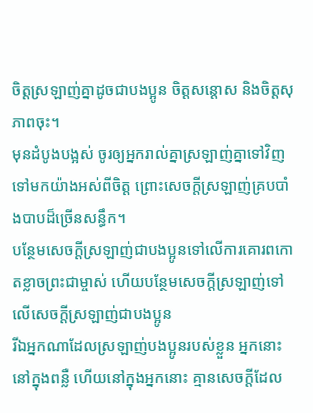ចិត្ដស្រឡាញ់គ្នាដូចជាបងប្អូន ចិត្ដសន្ដោស និងចិត្តសុភាពចុះ។
មុនដំបូងបង្អស់ ចូរឲ្យអ្នករាល់គ្នាស្រឡាញ់គ្នាទៅវិញទៅមកយ៉ាងអស់ពីចិត្ដ ព្រោះសេចក្ដីស្រឡាញ់គ្របបាំងបាបដ៏ច្រើនសន្ធឹក។
បន្ថែមសេចក្ដីស្រឡាញ់ជាបងប្អូនទៅលើការគោរពកោតខ្លាចព្រះជាម្ចាស់ ហើយបន្ថែមសេចក្ដីស្រឡាញ់ទៅលើសេចក្ដីស្រឡាញ់ជាបងប្អូន
រីឯអ្នកណាដែលស្រឡាញ់បងប្អូនរបស់ខ្លួន អ្នកនោះនៅក្នុងពន្លឺ ហើយនៅក្នុងអ្នកនោះ គ្មានសេចក្តីដែល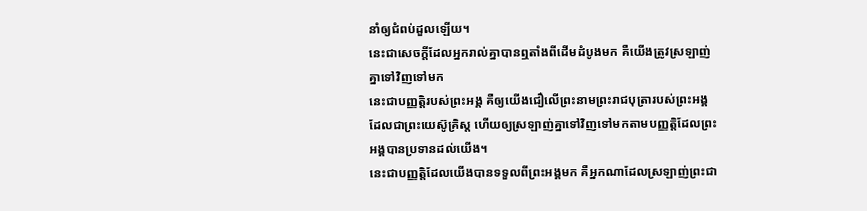នាំឲ្យជំពប់ដួលឡើយ។
នេះជាសេចក្ដីដែលអ្នករាល់គ្នាបានឮតាំងពីដើមដំបូងមក គឺយើងត្រូវស្រឡាញ់គ្នាទៅវិញទៅមក
នេះជាបញ្ញត្ដិរបស់ព្រះអង្គ គឺឲ្យយើងជឿលើព្រះនាមព្រះរាជបុត្រារបស់ព្រះអង្គ ដែលជាព្រះយេស៊ូគ្រិស្ដ ហើយឲ្យស្រឡាញ់គ្នាទៅវិញទៅមកតាមបញ្ញត្ដិដែលព្រះអង្គបានប្រទានដល់យើង។
នេះជាបញ្ញត្ដិដែលយើងបានទទួលពីព្រះអង្គមក គឺអ្នកណាដែលស្រឡាញ់ព្រះជា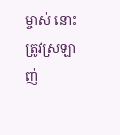ម្ចាស់ នោះត្រូវស្រឡាញ់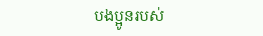បងប្អូនរបស់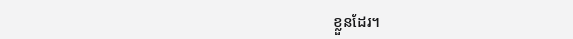ខ្លួនដែរ។